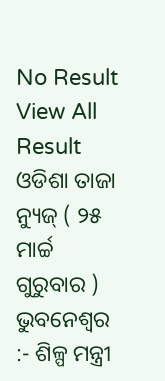No Result
View All Result
ଓଡିଶା ତାଜା ନ୍ୟୁଜ୍ ( ୨୫ ମାର୍ଚ୍ଚ ଗୁରୁବାର ) ଭୁବନେଶ୍ୱର :- ଶିଳ୍ପ ମନ୍ତ୍ରୀ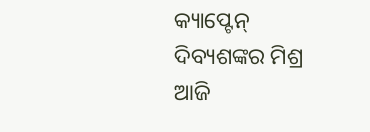କ୍ୟାପ୍ଟେନ୍ ଦିବ୍ୟଶଙ୍କର ମିଶ୍ର ଆଜି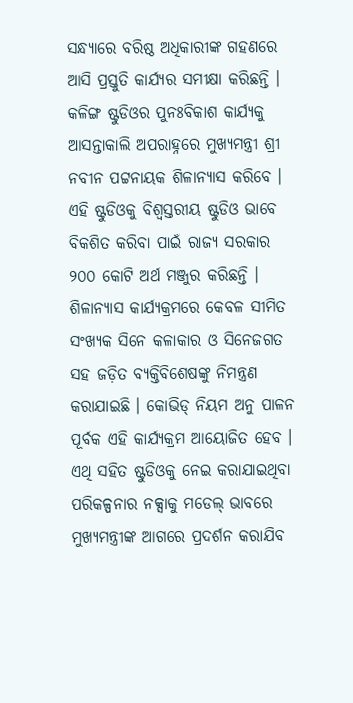ସନ୍ଧ୍ୟାରେ ବରିଷ୍ଠ ଅଧିକାରୀଙ୍କ ଗହଣରେ ଆସି ପ୍ରସ୍ତୁତି କାର୍ଯ୍ୟର ସମୀକ୍ଷା କରିଛନ୍ତି । କଳିଙ୍ଗ ଷ୍ଟୁଡିଓର ପୁନଃବିକାଶ କାର୍ଯ୍ୟକୁ ଆସନ୍ତାକାଲି ଅପରାହ୍ନରେ ମୁଖ୍ୟମନ୍ତ୍ରୀ ଶ୍ରୀ ନବୀନ ପଟ୍ଟନାୟକ ଶିଳାନ୍ୟାସ କରିବେ । ଏହି ଷ୍ଟୁଡିଓକୁ ବିଶ୍ୱସ୍ତରୀୟ ଷ୍ଟୁଡିଓ ଭାବେ ବିକଶିତ କରିବା ପାଇଁ ରାଜ୍ୟ ସରକାର ୨୦୦ କୋଟି ଅର୍ଥ ମଞ୍ଜୁର କରିଛନ୍ତି । ଶିଳାନ୍ୟାସ କାର୍ଯ୍ୟକ୍ରମରେ କେବଳ ସୀମିତ ସଂଖ୍ୟକ ସିନେ କଳାକାର ଓ ସିନେଜଗତ ସହ ଜଡ଼ିତ ବ୍ୟକ୍ତିବିଶେଷଙ୍କୁ ନିମନ୍ତ୍ରଣ କରାଯାଇଛି । କୋଭିଡ୍ ନିୟମ ଅନୁ ପାଳନ ପୂର୍ବକ ଏହି କାର୍ଯ୍ୟକ୍ରମ ଆୟୋଜିତ ହେବ ।
ଏଥି ସହିତ ଷ୍ଟୁଡିଓକୁ ନେଇ କରାଯାଇଥିବା ପରିକଳ୍ପନାର ନକ୍ସାକୁ ମଡେଲ୍ ଭାବରେ ମୁଖ୍ୟମନ୍ତ୍ରୀଙ୍କ ଆଗରେ ପ୍ରଦର୍ଶନ କରାଯିବ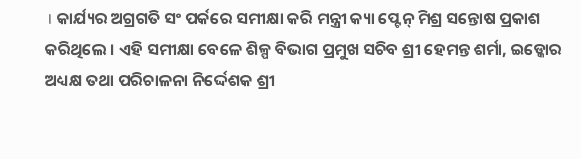। କାର୍ଯ୍ୟର ଅଗ୍ରଗତି ସଂ ପର୍କରେ ସମୀକ୍ଷା କରି ମନ୍ତ୍ରୀ କ୍ୟା ପ୍ଟେନ୍ ମିଶ୍ର ସନ୍ତୋଷ ପ୍ରକାଶ କରିଥିଲେ । ଏହି ସମୀକ୍ଷା ବେଳେ ଶିଳ୍ପ ବିଭାଗ ପ୍ରମୁଖ ସଚିବ ଶ୍ରୀ ହେମନ୍ତ ଶର୍ମା, ଇଡ୍କୋର ଅଧ୍ୟକ୍ଷ ତଥା ପରିଚାଳନା ନିର୍ଦ୍ଦେଶକ ଶ୍ରୀ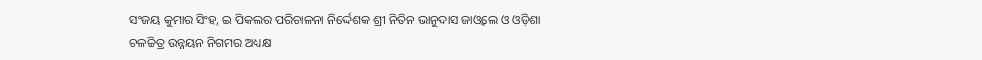ସଂଜୟ କୁମାର ସିଂହ, ଇ ପିକଲର ପରିଚାଳନା ନିର୍ଦ୍ଦେଶକ ଶ୍ରୀ ନିତିନ ଭାନୁଦାସ ଜାଓ୍ୱଲେ ଓ ଓଡ଼ିଶା ଚଳଚ୍ଚିତ୍ର ଉନ୍ନୟନ ନିଗମର ଅଧ୍ୟକ୍ଷ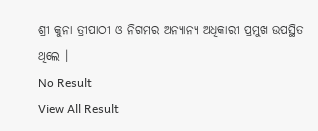ଶ୍ରୀ କୁନା ତ୍ରୀପାଠୀ ଓ ନିଗମର ଅନ୍ୟାନ୍ୟ ଅଧିକାରୀ ପ୍ରମୁଖ ଉପସ୍ଥିତ ଥିଲେ ।
No Result
View All Result